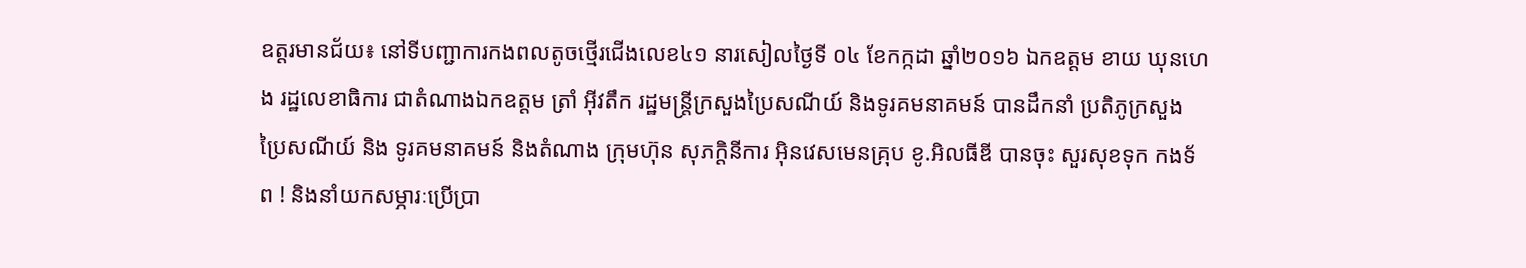ឧត្តរមានជ័យ៖ នៅទីបញ្ជាការកងពលតូចថ្មើរជើងលេខ៤១ នារសៀលថ្ងៃទី ០៤ ខែកក្កដា ឆ្នាំ២០១៦ ឯកឧត្តម ខាយ ឃុនហេង រដ្ឋលេខាធិការ ជាតំណាងឯកឧត្តម ត្រាំ អ៊ីវតឹក រដ្ឋមន្ត្រីក្រសួងប្រៃសណីយ៍ និងទូរគមនាគមន៍ បានដឹកនាំ ប្រតិភូក្រសួងប្រៃសណីយ៍ និង ទូរគមនាគមន៍ និងតំណាង ក្រុមហ៊ុន សុភក្តិនីការ អ៊ិនវេសមេនគ្រុប ខូ.អិលធីឌី បានចុះ សួរសុខទុក កងទ័ព ! និងនាំយកសម្ភារៈប្រើប្រា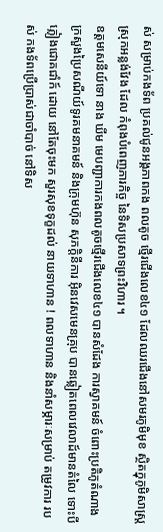ស់ សម្រាប់កងទ័ព ប្រគល់ជូនអង្គភាពកង ពលតូច ថ្មើរជើងលេខ៤១ ដែលឈរជើងនៅសមរភូមិមុខ ស្ថិតក្នុភូមិសាស្រ្ត ស្រុកអន្លង់វែង ដែល កំពុងបំពេញភារកិច្ច នៃទិសប្រសាទព្រះវិហារ ។
ឧត្តមសេនីយ៍ទោ នាង ឃីម មេបញ្ជាការកងពលតូចថ្មើរជើងលេខ៤១ បានសំដែង ការស្វាគមន៍ ចំពោះប្រតិភូតំណាង ក្រសួងប្រៃសណីយ៍ទូរគមនាគមន៍ និងក្រុមហ៊ុន សុភក្តិនីការ អ៊ិនវេសមេនគ្រុប បានឆ្លៀតពេលវេលាដ៍មានតំលៃ ទោះបីភ្លៀងជោគជាំក៍ ដោយ នៅតែចុះមក សួរសុខទុក្ខដល់ នាយទាហាន ! ពលទាហាន និងនាំសម្ភារៈសម្រាប់ តម្រូវការ របស់ កងទ័ពប្រើប្រាស់ជាចាំបាច់ នៅទិស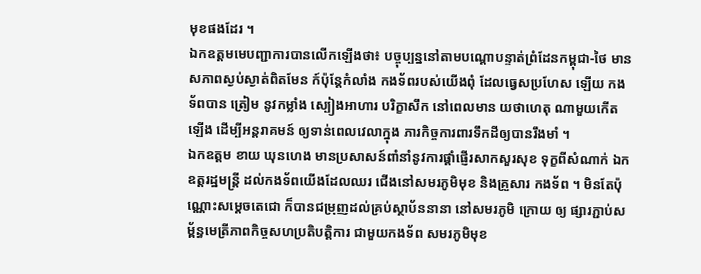មុខផងដែរ ។
ឯកឧត្តមមេបញ្ជាការបានលើកឡើងថា៖ បច្ចុប្បន្ននៅតាមបណ្តោបន្ទាត់ព្រំដែនកម្ពុជា-ថៃ មាន សភាពស្ងប់ស្ងាត់ពិតមែន ក៍ប៉ុន្តែកំលាំង កងទ័ពរបស់យើងពុំ ដែលធ្វេសប្រហែស ឡើយ កងទ័ពបាន ត្រៀម នូវកម្លាំង ស្បៀងអាហារ បរិក្ខាសឹក នៅពេលមាន យថាហេតុ ណាមួយកើតឡើង ដើម្បីអន្តរាគមន៍ ឲ្យទាន់ពេលវេលាក្នុង ភារកិច្ចការពារទឹកដីឲ្យបានរឹងមាំ ។
ឯកឧត្តម ខាយ ឃុនហេង មានប្រសាសន៍ពាំនាំនូវការផ្តាំផ្ញើរសាកសួរសុខ ទុក្ខពីសំណាក់ ឯកឧត្តរដ្ឋមន្រ្តី ដល់កងទ័ពយើងដែលឈរ ជើងនៅសមរភូមិមុខ និងគ្រួសារ កងទ័ព ។ មិនតែប៉ុណ្ណោះសម្តេចតេជោ ក៏បានជម្រុញដល់គ្រប់ស្ថាប័ននានា នៅសមរភូមិ ក្រោយ ឲ្យ ផ្សារភ្ជាប់សម្ព័ន្ធមេត្រីភាពកិច្ចសហប្រតិបត្តិការ ជាមួយកងទ័ព សមរភូមិមុខ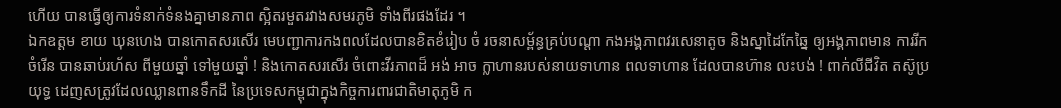ហើយ បានធ្វើឲ្យការទំនាក់ទំនងគ្នាមានភាព ស្អិតរមួតរវាងសមរភូមិ ទាំងពីរផងដែរ ។
ឯកឧត្តម ខាយ ឃុនហេង បានកោតសរសើរ មេបញ្ជាការកងពលដែលបានខិតខំរៀប ចំ រចនាសម្ព័ន្ធគ្រប់បណ្តា កងអង្គភាពវរសេនាតូច និងស្នាដៃកែឆ្នៃ ឲ្យអង្គភាពមាន ការរីក ចំរើន បានឆាប់រហ័ស ពីមួយឆ្នាំ ទៅមួយឆ្នាំ ! និងកោតសរសើរ ចំពោះវីរភាពដ៏ អង់ អាច ក្លាហានរបស់នាយទាហាន ពលទាហាន ដែលបានហ៊ាន លះបង់ ! ពាក់លីជីវិត តស៊ូប្រយុទ្ធ ដេញសត្រូវដែលឈ្លានពានទឹកដី នៃប្រទេសកម្ពុជាក្នុងកិច្ចការពារជាតិមាតុភូមិ ក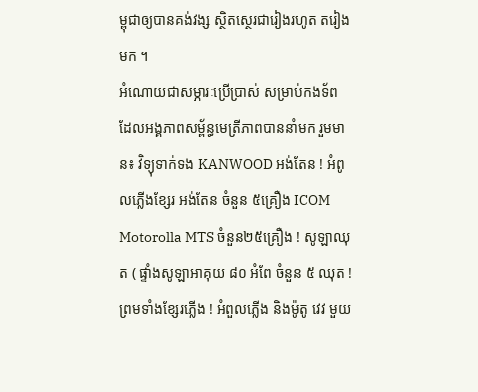ម្ពុជាឲ្យបានគង់វង្ស ស្ថិតស្ថេរជារៀងរហូត តរៀងមក ។
អំណោយជាសម្ភារៈប្រើប្រាស់ សម្រាប់កងទ័ព ដែលអង្គភាពសម្ព័ន្ធមេត្រីភាពបាននាំមក រួមមាន៖ វិទ្យុទាក់ទង KANWOOD អង់តែន ! អំពូលភ្លើងខ្សែរ អង់តែន ចំនួន ៥គ្រឿង ICOM Motorolla MTS ចំនួន២៥គ្រឿង ! សូឡាឈុត ( ផ្ទាំងសូឡាអាគុយ ៨០ អំពែ ចំនួន ៥ ឈុត ! ព្រមទាំងខ្សែរភ្លើង ! អំពួលភ្លើង និងម៉ូតូ វេវ មួយ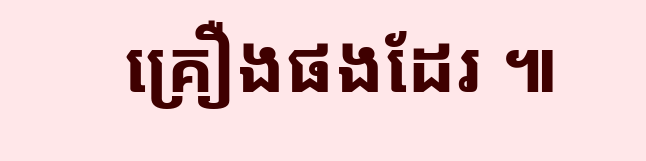គ្រឿងផងដែរ ៕